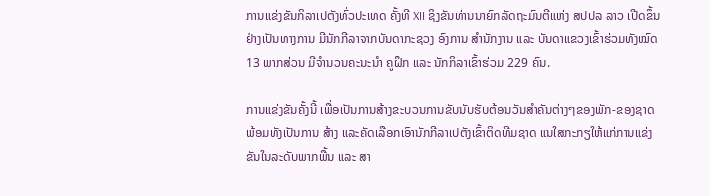ການແຂ່ງຂັນກິລາເປຕັງທົ່ວປະເທດ ຄັ້ງທີ XII ຊິງຂັນທ່ານນາຍົກລັດຖະມົນຕີແຫ່ງ ສປປລ ລາວ ເປີດຂຶ້ນຢ່າງເປັນທາງການ ມີນັກກີລາຈາກບັນດາກະຊວງ ອົງການ ສໍານັກງານ ແລະ ບັນດາແຂວງເຂົ້າຮ່ວມທັງໝົດ 13 ພາກສ່ວນ ມີຈໍານວນຄະນະນໍາ ຄູຝຶກ ແລະ ນັກກິລາເຂົ້າຮ່ວມ 229 ຄົນ.

ການແຂ່ງຂັນຄັ້ງນີ້ ເພື່ອເປັນການສ້າງຂະບວນການຂັບນັບຮັບຕ້ອນວັນສໍາຄັນຕ່າງໆຂອງພັກ-ຂອງຊາດ ພ້ອມທັງເປັນການ ສ້າງ ແລະຄັດເລືອກເອົານັກກີລາເປຕັງເຂົ້າຕິດທີມຊາດ ແນໃສກະກຽໃຫ້ແກ່ການແຂ່ງຂັນໃນລະດັບພາກພື້ນ ແລະ ສາ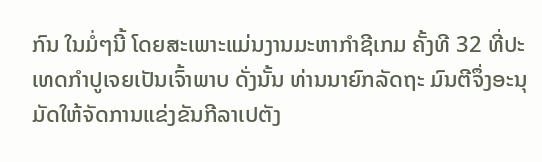ກົນ ໃນມໍ່ໆນີ້ ໂດຍສະເພາະແມ່ນງານມະຫາກຳຊີເກມ ຄັ້ງທີ 32 ທີ່ປະເທດກຳປູເຈຍເປັນເຈົ້າພາບ ດັ່ງນັ້ນ ທ່ານນາຍົກລັດຖະ ມົນຕີຈຶ່ງອະນຸມັດໃຫ້ຈັດການແຂ່ງຂັນກີລາເປຕັງ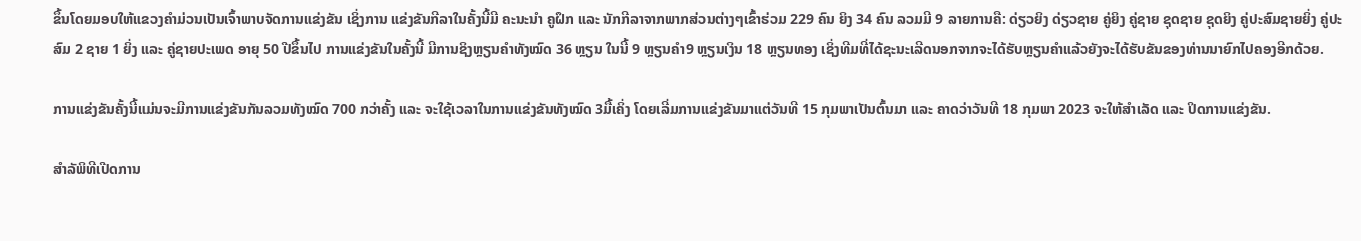ຂຶ້ນໂດຍມອບໃຫ້ແຂວງຄໍາມ່ວນເປັນເຈົ້າພາບຈັດການແຂ່ງຂັນ ເຊິ່ງການ ແຂ່ງຂັນກີລາໃນຄັ້ງນີ້ມີ ຄະນະນໍາ ຄູຝຶກ ແລະ ນັກກີລາຈາກພາກສ່ວນຕ່າງໆເຂົ້າຮ່ວມ 229 ຄົນ ຍິງ 34 ຄົນ ລວມມີ 9 ລາຍການຄື: ດ່ຽວຍິງ ດ່ຽວຊາຍ ຄູ່ຍິງ ຄູ່ຊາຍ ຊຸດຊາຍ ຊຸດຍິງ ຄູ່ປະສົມຊາຍຍິ່ງ ຄູ່ປະສົມ 2 ຊາຍ 1 ຍິ່ງ ແລະ ຄູ່ຊາຍປະເພດ ອາຍຸ 50 ປີຂຶ້ນໄປ ການແຂ່ງຂັນໃນຄັ້ງນີ້ ມີການຊິງຫຼຽນຄໍາທັງໝົດ 36 ຫຼຽນ ໃນນີ້ 9 ຫຼຽນຄໍາ9 ຫຼຽນເງິນ 18 ຫຼຽນທອງ ເຊິ່ງທີມທີ່ໄດ້ຊະນະເລີດນອກຈາກຈະໄດ້ຮັບຫຼຽນຄໍາແລ້ວຍັງຈະໄດ້ຮັບຂັນຂອງທ່ານນາຍົກໄປຄອງອີກດ້ວຍ.

ການແຂ່ງຂັນຄັ້ງນີ້ແມ່ນຈະມີການແຂ່ງຂັນກັນລວມທັງໝົດ 700 ກວ່າຄັ້ງ ແລະ ຈະໃຊ້ເວລາໃນການແຂ່ງຂັນທັງໝົດ 3ມື້ເຄິ່ງ ໂດຍເລີ່ມການແຂ່ງຂັນມາແຕ່ວັນທີ 15 ກຸມພາເປັນຕົ້ນມາ ແລະ ຄາດວ່າວັນທີ 18 ກຸມພາ 2023 ຈະໃຫ້ສຳເລັດ ແລະ ປິດການແຂ່ງຂັນ.

ສຳລັພິທີເປີດການ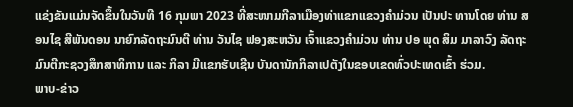ແຂ່ງຂັນແມ່ນຈັດຂຶ້ນໃນວັນທີ 16 ກຸມພາ 2023 ທີ່ສະໜາມກີລາເມືອງທ່າແຂກແຂວງຄໍາມ່ວນ ເປັນປະ ທານໂດຍ ທ່ານ ສອນໄຊ ສີພັນດອນ ນາຍົກລັດຖະມົນຕີ ທ່ານ ວັນໄຊ ຟອງສະຫວັນ ເຈົ້າແຂວງຄໍາມ່ວນ ທ່ານ ປອ ພຸດ ສິມ ມາລາວົງ ລັດຖະມົນຕີກະຊວງສຶກສາທິການ ແລະ ກິລາ ມີແຂກຮັບເຊີນ ບັນດານັກກິລາເປຕັງໃນຂອບເຂດທົ່ວປະເທດເຂົ້າ ຮ່ວມ.
ພາບ-ຂ່າວ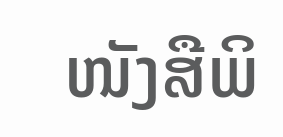ໜັງສືພິ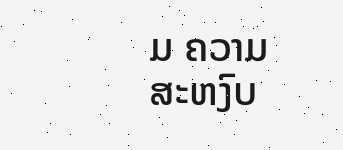ມ ຄວາມສະຫງົບ